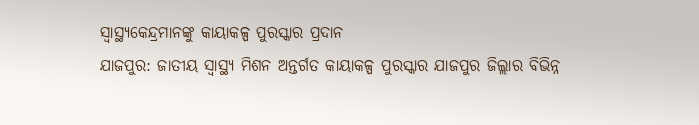ସ୍ୱାସ୍ଥ୍ୟକେନ୍ଦ୍ରମାନଙ୍କୁ କାୟାକଳ୍ପ ପୁରସ୍କାର ପ୍ରଦାନ
ଯାଜପୁର: ଜାତୀୟ ସ୍ୱାସ୍ଥ୍ୟ ମିଶନ ଅନ୍ତର୍ଗତ କାୟାକଳ୍ପ ପୁରସ୍କାର ଯାଜପୁର ଜିଲ୍ଲାର ବିଭିନ୍ନ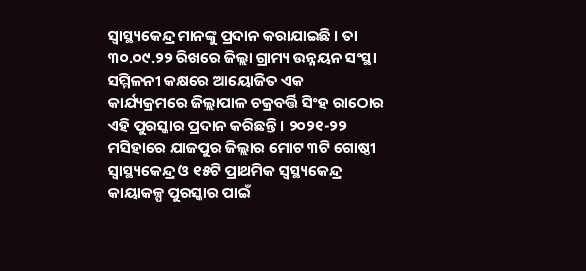ସ୍ୱାସ୍ଥ୍ୟକେନ୍ଦ୍ର ମାନଙ୍କୁ ପ୍ରଦାନ କରାଯାଇଛି । ତା ୩୦.୦୯.୨୨ ରିଖରେ ଜିଲ୍ଲା ଗ୍ରାମ୍ୟ ଉନ୍ନୟନ ସଂସ୍ଥା ସମ୍ମିଳନୀ କକ୍ଷରେ ଆୟୋଜିତ ଏକ କାର୍ଯ୍ୟକ୍ରମରେ ଜିଲ୍ଲାପାଳ ଚକ୍ରବର୍ତ୍ତି ସିଂହ ରାଠୋର ଏହି ପୁରସ୍କାର ପ୍ରଦାନ କରିଛନ୍ତି । ୨୦୨୧-୨୨ ମସିହାରେ ଯାଜପୁର ଜିଲ୍ଲାର ମୋଟ ୩ଟି ଗୋଷ୍ଠୀ ସ୍ୱାସ୍ଥ୍ୟକେନ୍ଦ୍ର ଓ ୧୫ଟି ପ୍ରାଥମିକ ସ୍ୱସ୍ଥ୍ୟକେନ୍ଦ୍ର କାୟାକଳ୍ପ ପୁରସ୍କାର ପାଇଁ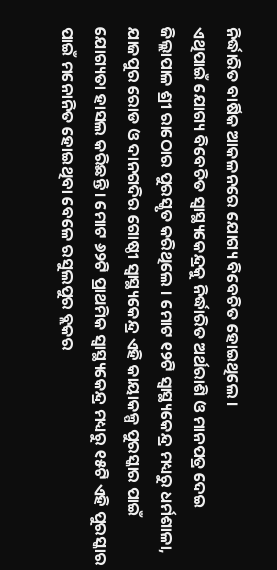ନିର୍ଦ୍ଧାରିତ ବାର୍ଷିକ ଆକଳନରେ ଯୋଗ୍ୟ ବିବେଚିତ ହୋଇଥିଲେ ।
ଏଥିପାଇଁ ଯୋଗ୍ୟ ବିବେଚିତ ସ୍ୱାସ୍ଥ୍ୟକେନ୍ଦ୍ରକୁ ନିର୍ଦ୍ଧାରିତ ଅର୍ଥରାଶି ଓ ମାନପତ୍ର ଦେଇ ଜିଲ୍ଲାପାଳ ଶ୍ରୀ ରାଠୋର ପୁରସ୍କୃତ କରିଥିଲେ । ମୋଟ ୧୨ଟି ସ୍ୱାସ୍ଥ୍ୟକେନ୍ଦ୍ର ମଧ୍ୟରୁ ଧର୍ମଶାଳା, ଯାଜପୁର ରୋଡ ଓ ଦାନଗଦିର ଗୋଷ୍ଠୀ ସ୍ୱାସ୍ଥ୍ୟକେନ୍ଦ୍ର ଏହି କାୟାକଳ୍ପ ପୁରସ୍କାର ପାଇଁ ଯୋଗ୍ୟତା ହାସଲ କରିଛନ୍ତି । ମୋଟ ୬୨ଟି ପ୍ରାଥମିକ ସ୍ୱାସ୍ଥ୍ୟକେନ୍ଦ୍ର ମଧ୍ୟରୁ ୧୫ଟି ଏହି ପୁରସ୍କାର ପାଇଁ ମନୋନିତ ହୋଇଥିବା ବେଳେ ରସୁଲପୁର ବ୍ଲକର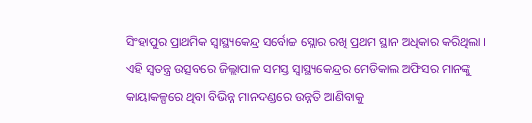ସିଂହାପୁର ପ୍ରାଥମିକ ସ୍ୱାସ୍ଥ୍ୟକେନ୍ଦ୍ର ସର୍ବୋଚ୍ଚ ସ୍ଲୋର ରଖି ପ୍ରଥମ ସ୍ଥାନ ଅଧିକାର କରିଥିଲା । ଏହି ସ୍ୱତନ୍ତ୍ର ଉତ୍ସବରେ ଜିଲ୍ଲାପାଳ ସମସ୍ତ ସ୍ୱାସ୍ଥ୍ୟକେନ୍ଦ୍ରର ମେଡିକାଲ ଅଫିସର ମାନଙ୍କୁ କାୟାକଳ୍ପରେ ଥିବା ବିଭିନ୍ନ ମାନଦଣ୍ଡରେ ଉନ୍ନତି ଆଣିବାକୁ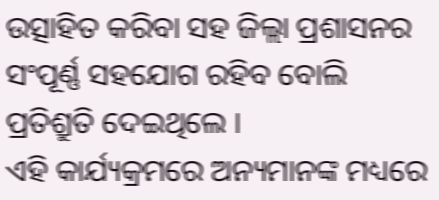ଉତ୍ସାହିତ କରିବା ସହ ଜିଲ୍ଲା ପ୍ରଶାସନର ସଂପୂର୍ଣ୍ଣ ସହଯୋଗ ରହିବ ବୋଲି ପ୍ରତିଶ୍ରୁତି ଦେଇଥିଲେ ।
ଏହି କାର୍ଯ୍ୟକ୍ରମରେ ଅନ୍ୟମାନଙ୍କ ମଧ୍ୟରେ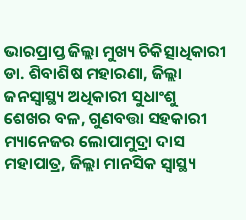ଭାରପ୍ରାପ୍ତ ଜିଲ୍ଲା ମୁଖ୍ୟ ଚିକିତ୍ସାଧିକାରୀ ଡା. ଶିବାଶିଷ ମହାରଣା, ଜିଲ୍ଲା ଜନସ୍ୱାସ୍ଥ୍ୟ ଅଧିକାରୀ ସୁଧାଂଶୁ ଶେଖର ବଳ, ଗୁଣବତ୍ତା ସହକାରୀ ମ୍ୟାନେଜର ଲୋପାମୁଦ୍ରା ଦାସ ମହାପାତ୍ର, ଜିଲ୍ଲା ମାନସିକ ସ୍ୱାସ୍ଥ୍ୟ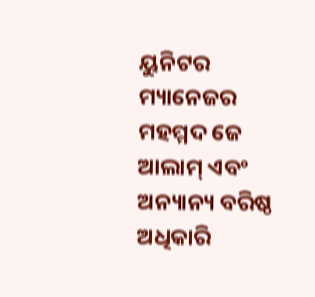ୟୁନିଟର ମ୍ୟାନେଜର ମହମ୍ମଦ ଜେ ଆଲାମ୍ ଏବଂ ଅନ୍ୟାନ୍ୟ ବରିଷ୍ଠ ଅଧିକାରି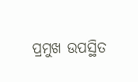ପ୍ରମୁଖ ଉପସ୍ଥିତ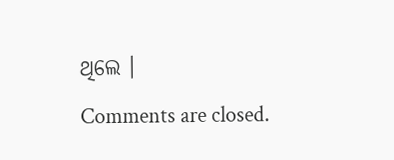ଥିଲେ ।
Comments are closed.